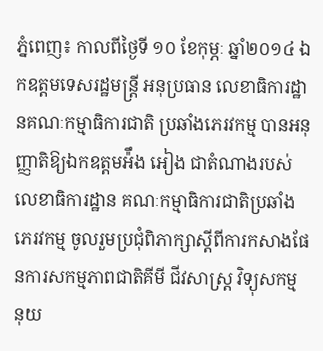ភ្នំពេញ៖ កាលពីថ្ងៃទី ១០ ខែកុម្ភៈ ឆ្នាំ២០១៤ ឯកឧត្តមទេសរដ្ឋមន្រ្តី អនុប្រធាន លេខាធិការដ្ឋានគណៈកម្មាធិការជាតិ ប្រឆាំងភេរវកម្ម បានអនុញ្ញាតិឱ្យឯកឧត្តមអ៉ឹង អៀង ជាតំណាងរបស់លេខាធិការដ្ឋាន គណៈកម្មាធិការជាតិប្រឆាំងភេរវកម្ម ចូលរួមប្រជុំពិភាក្សាស្តីពីការកសាងផែនការសកម្មភាពជាតិគីមី ជីវសាស្រ្ត វិទ្យុសកម្ម នុយ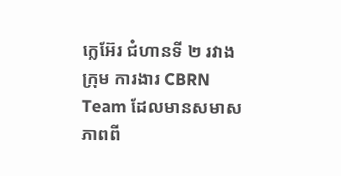ក្លេអ៊ែរ ជំហានទី ២ រវាងក្រុម ការងារ CBRN Team ដែលមានសមាសភាពពី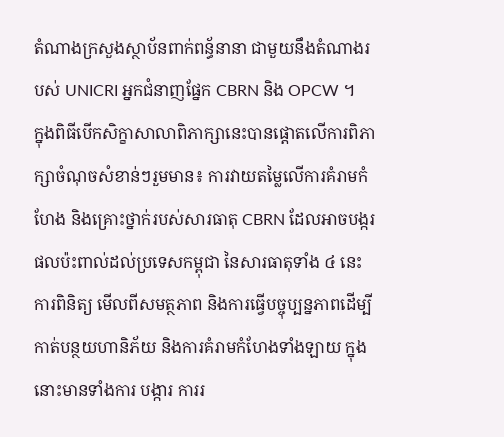តំណាងក្រសួងស្ថាប័នពាក់ពន្ធ័នានា ជាមួយនឹងតំណាងរបស់ UNICRI អ្នកជំនាញផ្នែក CBRN និង OPCW ។
ក្នុងពិធីបើកសិក្ខាសាលាពិភាក្សានេះបានផ្តោតលើការពិភាក្សាចំណុចសំខាន់ៗរួមមាន៖ ការវាយតម្លៃលើការគំរាមកំហែង និងគ្រោះថ្នាក់របស់សារធាតុ CBRN ដែលអាចបង្ករផលប៉ះពាល់ដល់ប្រទេសកម្ពុជា នៃសារធាតុទាំង ៤ នេះ ការពិនិត្យ មើលពីសមត្ថភាព និងការធ្វើបច្ចុប្បន្នភាពដើម្បីកាត់បន្ថយហានិភ័យ និងការគំរាមកំហែងទាំងឡាយ ក្នុងនោះមានទាំងការ បង្ការ ការរ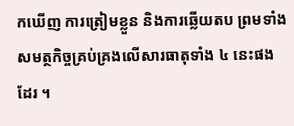កឃើញ ការត្រៀមខ្លួន និងការឆ្លើយតប ព្រមទាំងសមត្ថកិច្ចគ្រប់គ្រងលើសារធាតុទាំង ៤ នេះផងដែរ ។